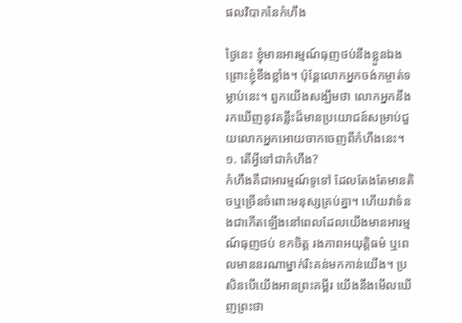ផលវិបាកនៃកំហឹង

ថ្ងៃនេះ ខ្ញុំមានអារម្មណ៍ធុញថប់នឹងខ្លួនឯង ព្រោះខ្ញុំខឹងខ្លាំង។ ប៉ុន្តែលោកអ្នកចង់កម្ចាត់ទម្លាប់នេះ។ ពួកយើងសង្ឃឹមថា លោកអ្នកនឹងរកឃើញនូវគន្លឹះដ៏មានប្រយោជន៍សម្រាប់ជួយលោកអ្នកអោយចាកចេញពីកំហឹងនេះ។
១. តើអ្វីទៅជាកំហឹង?
កំហឹងគឺជាអារម្មណ៍ទូទៅ ដែលតែងតែមានតិចឬច្រើនចំពោះមនុស្សគ្រប់គ្នា។ ហើយវាទំនងជាកើតឡើងនៅពេលដែលយើងមានអារម្មណ៍ធុញថប់ ខកចិត្ត រងភាពអយុត្តិធម៌ ឬពេលមាននរណាម្នាក់រិះគន់មកកាន់យើង។ ប្រសិនបើយើងអានព្រះគម្ពីរ យើងនឹងមើលឃើញព្រះថា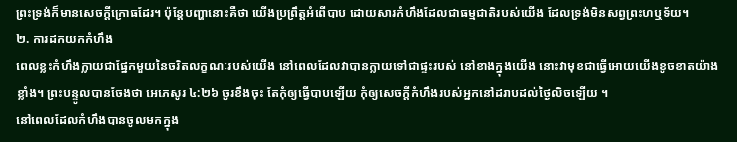ព្រះទ្រង់ក៏មានសេចក្តីក្រោធដែរ។ ប៉ុន្តែបញ្ហានោះគឺថា យើងប្រព្រឹត្តអំពើបាប ដោយសារកំហឹងដែលជាធម្មជាតិរបស់យើង ដែលទ្រង់មិនសព្វព្រះហឬទ័យ។
២. ការដកយកកំហឹង
ពេលខ្លះកំហឹងក្លាយជាផ្នែកមួយនៃចរិតលក្ខណៈរបស់យើង នៅពេលដែលវាបានក្លាយទៅជាផ្ទះរបស់ នៅខាងក្នុងយើង នោះវាមុខជាធ្វើអោយយើងខូចខាតយ៉ាងខ្លាំង។ ព្រះបន្ទូលបានចែងថា អេភេសូរ ៤:២៦ ចូរខឹងចុះ តែកុំឲ្យធ្វើបាបឡើយ កុំឲ្យសេចក្តីកំហឹងរបស់អ្នកនៅដរាបដល់ថ្ងៃលិចឡើយ ។
នៅពេលដែលកំហឹងបានចូលមកក្នុង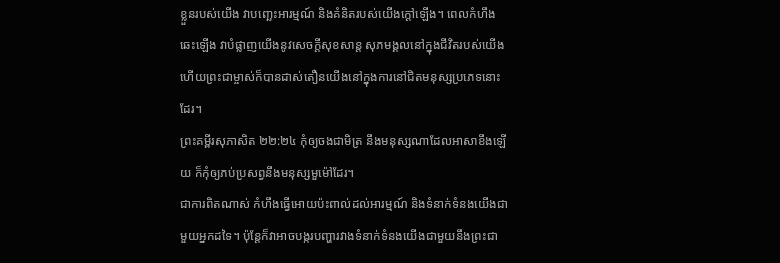ខ្លួនរបស់យើង វាបញ្ឆេះអារម្មណ៍ និងគំនិតរបស់យើងក្ដៅឡើង។ ពេលកំហឹងឆេះឡើង វាបំផ្លាញយើងនូវសេចក្តីសុខសាន្ត សុភមង្គលនៅក្នុងជីវិតរបស់យើង ហើយព្រះជាម្ចាស់ក៏បានដាស់តឿនយើងនៅក្នុងការនៅជិតមនុស្សប្រភេទនោះដែរ។
ព្រះគម្ពីរសុភាសិត ២២:២៤ កុំឲ្យចងជាមិត្រ នឹងមនុស្សណាដែលអាសាខឹងឡើយ ក៏កុំឲ្យភប់ប្រសព្វនឹងមនុស្សមួម៉ៅដែរ។
ជាការពិតណាស់ កំហឹងធ្វើអោយប៉ះពាល់ដល់អារម្មណ៍ និងទំនាក់ទំនងយើងជាមួយអ្នកដទៃ។ ប៉ុន្តែក៏វាអាចបង្ករបញ្ហារវាងទំនាក់ទំនងយើងជាមួយនឹងព្រះជា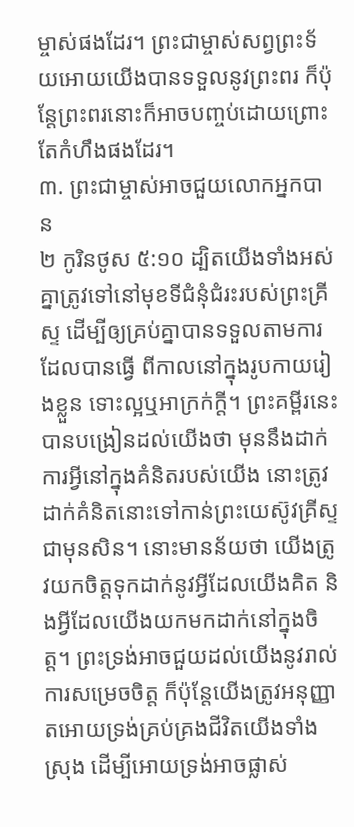ម្ចាស់ផងដែរ។ ព្រះជាម្ចាស់សព្វព្រះទ័យអោយយើងបានទទួលនូវព្រះពរ ក៏ប៉ុន្តែព្រះពរនោះក៏អាចបញ្ចប់ដោយព្រោះតែកំហឹងផងដែរ។
៣. ព្រះជាម្ចាស់អាចជួយលោកអ្នកបាន
២ កូរិនថូស ៥:១០ ដ្បិតយើងទាំងអស់គ្នាត្រូវទៅនៅមុខទីជំនុំជំរះរបស់ព្រះគ្រីស្ទ ដើម្បីឲ្យគ្រប់គ្នាបានទទួលតាមការដែលបានធ្វើ ពីកាលនៅក្នុងរូបកាយរៀងខ្លួន ទោះល្អឬអាក្រក់ក្តី។ ព្រះគម្ពីរនេះបានបង្រៀនដល់យើងថា មុននឹងដាក់ការអ្វីនៅក្នុងគំនិតរបស់យើង នោះត្រូវដាក់គំនិតនោះទៅកាន់ព្រះយេស៊ូវគ្រីស្ទជាមុនសិន។ នោះមានន័យថា យើងត្រូវយកចិត្តទុកដាក់នូវអ្វីដែលយើងគិត និងអ្វីដែលយើងយកមកដាក់នៅក្នុងចិត្ត។ ព្រះទ្រង់អាចជួយដល់យើងនូវរាល់ការសម្រេចចិត្ត ក៏ប៉ុន្តែយើងត្រូវអនុញ្ញាតអោយទ្រង់គ្រប់គ្រងជីវិតយើងទាំងស្រុង ដើម្បីអោយទ្រង់អាចផ្លាស់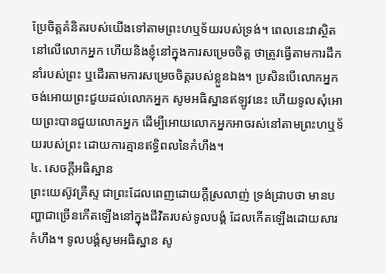ប្រែចិត្តគំនិតរបស់យើងទៅតាមព្រះហឬទ័យរបស់ទ្រង់។ ពេលនេះវាស្ថិតនៅលើលោកអ្នក ហើយនិងខ្ញុំនៅក្នុងការសម្រេចចិត្ត ថាត្រូវធ្វើតាមការដឹកនាំរបស់ព្រះ ឬដើរតាមការសម្រេចចិត្តរបស់ខ្លួនឯង។ ប្រសិនបើលោកអ្នកចង់អោយព្រះជួយដល់លោកអ្នក សូមអធិស្ឋានឥឡូវនេះ ហើយទូលសុំអោយព្រះបានជួយលោកអ្នក ដើម្បីអោយលោកអ្នកអាចរស់នៅតាមព្រះហឬទ័យរបស់ព្រះ ដោយការគ្មានឥទ្ធិពលនៃកំហឹង។
៤. សេចក្តីអធិស្ឋាន
ព្រះយេស៊ូវគ្រីស្ទ ជាព្រះដែលពេញដោយក្តីស្រលាញ់ ទ្រង់ជ្រាបថា មានបញ្ហាជាច្រើនកើតឡើងនៅក្នុងជីវិតរបស់ទូលបង្គំ ដែលកើតឡើងដោយសារកំហឹង។ ទូលបង្គំសូមអធិស្ឋាន សូ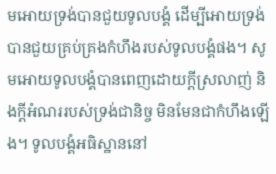មអោយទ្រង់បានជួយទូលបង្គំ ដើម្បីអោយទ្រង់បានជួយគ្រប់គ្រងកំហឹងរបស់ទូលបង្គំផង។ សូមអោយទូលបង្គំបានពេញដោយក្តីស្រលាញ់ និងក្តីអំណររបស់ទ្រង់ជានិច្ច មិនមែនជាកំហឹងឡើង។ ទូលបង្គំអធិស្ឋាននៅ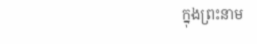ក្នុងព្រះនាម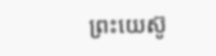ព្រះយេស៊ូ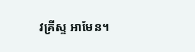វគ្រីស្ទ អាមែន។